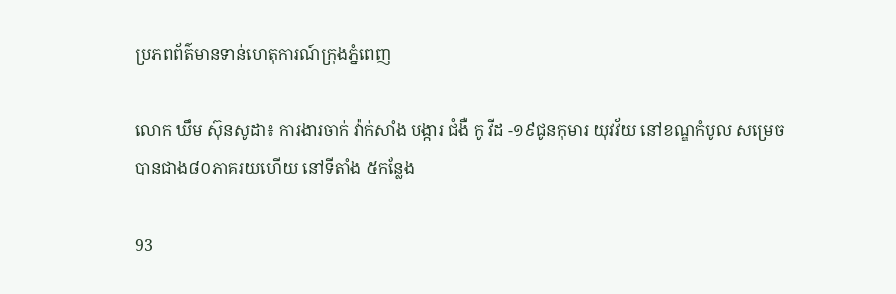ប្រភពព័ត៌មានទាន់ហេតុការណ៍ក្រុងភ្នំពេញ

លោក ឃឹម ស៊ុនសូដា៖ ការងារចាក់ វ៉ាក់សាំង បង្ការ ជំងឺ កូ វីដ -១៩ជូនកុមារ យុវវ័យ នៅខណ្ឌកំបូល សម្រេចបានជាង៨០ភាគរយហើយ នៅទីតាំង ៥កន្លែង

93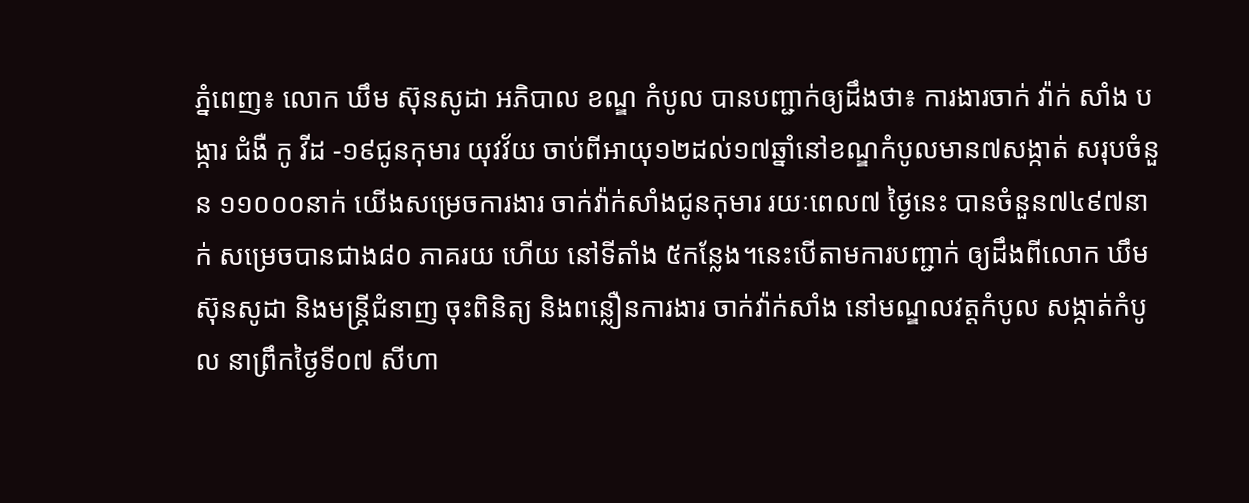ភ្នំពេញ៖ លោក ឃឹម ស៊ុនសូដា អភិបាល ខណ្ឌ កំបូល បានបញ្ជាក់ឲ្យដឹងថា៖ ការងារចាក់ វ៉ាក់ សាំង បង្ការ ជំងឺ កូ វីដ -១៩ជូនកុមារ យុវវ័យ ចាប់ពីអាយុ១២ដល់១៧ឆ្នាំនៅខណ្ឌកំបូលមាន៧សង្កាត់ សរុបចំនួន ១១០០០នាក់ យើងសម្រេចការងារ ចាក់វ៉ាក់សាំងជូនកុមារ រយៈពេល៧ ថ្ងៃនេះ បានចំនួន៧៤៩៧នាក់ សម្រេចបានជាង៨០ ភាគរយ ហើយ នៅទីតាំង ៥កន្លែង។នេះបើតាមការបញ្ជាក់ ឲ្យដឹងពីលោក ឃឹម ស៊ុនសូដា និងមន្ដ្រីជំនាញ ចុះពិនិត្យ និងពន្លឿនការងារ ចាក់វ៉ាក់សាំង នៅមណ្ឌលវត្ដកំបូល សង្កាត់កំបូល នាព្រឹកថ្ងៃទី០៧ សីហា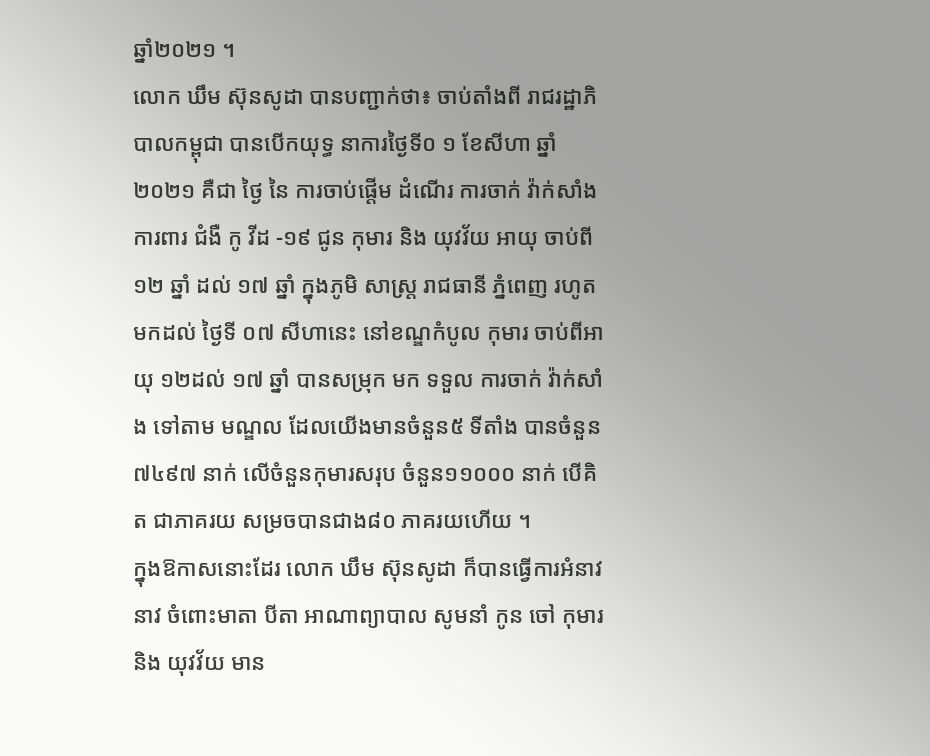ឆ្នាំ២០២១ ។
លោក ឃឹម ស៊ុនសូដា បានបញ្ជាក់ថា៖ ចាប់តាំងពី រាជរដ្ឋាភិបាលកម្ពុជា បានបើកយុទ្ធ នាការថ្ងៃទី០ ១ ខែសីហា ឆ្នាំ ២០២១ គឺជា ថ្ងៃ នៃ ការចាប់ផ្តើម ដំណើរ ការចាក់ វ៉ាក់សាំង ការពារ ជំងឺ កូ វីដ -១៩ ជូន កុមារ និង យុវវ័យ អាយុ ចាប់ពី ១២ ឆ្នាំ ដល់ ១៧ ឆ្នាំ ក្នុងភូមិ សាស្ត្រ រាជធានី ភ្នំពេញ រហូតមកដល់ ថ្ងៃទី ០៧ សីហានេះ នៅខណ្ឌកំបូល កុមារ ចាប់ពីអាយុ ១២ដល់ ១៧ ឆ្នាំ បានសម្រុក មក ទទួល ការចាក់ វ៉ាក់សាំង ទៅតាម មណ្ឌល ដែលយើងមានចំនួន៥ ទីតាំង បានចំនួន៧៤៩៧ នាក់ លើចំនួនកុមារសរុប ចំនួន១១០០០ នាក់ បើគិត ជាភាគរយ សម្រចបានជាង៨០ ភាគរយហើយ ។
ក្នុងឱកាសនោះដែរ លោក ឃឹម ស៊ុនសូដា ក៏បានធ្វើការអំនាវនាវ ចំពោះមាតា បីតា អាណាព្យាបាល សូមនាំ កូន ចៅ កុមារ និង យុវវ័យ មាន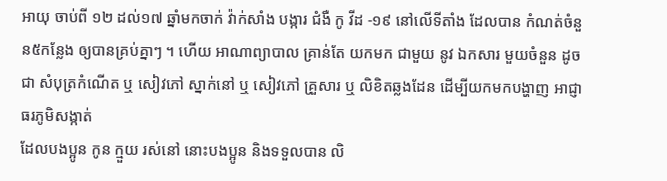អាយុ ចាប់ពី ១២ ដល់១៧ ឆ្នាំមកចាក់ វ៉ាក់សាំង បង្ការ ជំងឺ កូ វីដ -១៩ នៅលើទីតាំង ដែលបាន កំណត់ចំនួន៥កន្លែង ឲ្យបានគ្រប់គ្នាៗ ។ ហើយ អាណាព្យាបាល គ្រាន់តែ យកមក ជាមួយ នូវ ឯកសារ មួយចំនួន ដូចជា សំបុត្រកំណើត ឬ សៀវភៅ ស្នាក់នៅ ឬ សៀវភៅ គ្រួសារ ឬ លិខិតឆ្លងដែន ដើម្បីយកមកបង្ហាញ អាជ្ញាធរភូមិសង្កាត់
ដែលបងប្អូន កូន ក្មួយ រស់នៅ នោះបងប្អូន និងទទួលបាន លិ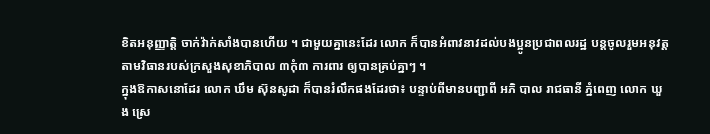ខិតអនុញ្ញាត្ដិ ចាក់វ៉ាក់សាំងបានហើយ ។ ជាមួយគ្នានេះដែរ លោក ក៏បានអំពាវនាវដល់បងប្អូនប្រជាពលរដ្ឋ បន្ដចូលរួមអនុវត្ដ តាមវិធានរបស់ក្រសួងសុខាភិបាល ៣កុំ៣ ការពារ ឲ្យបានគ្រប់គ្នាៗ ។
ក្នុងឱកាសនោដែរ លោក ឃឹម ស៊ុនសូដា ក៏បានរំលឹកផងដែរថា៖ បន្ទាប់ពីមានបញ្ជាពី អភិ បាល រាជធានី ភ្នំពេញ លោក ឃួ ង ស្រេ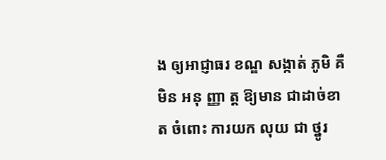ង ឲ្យអាជ្ញាធរ ខណ្ឌ សង្កាត់ ភូមិ គឺ មិន អនុ ញ្ញា ត្ត ឱ្យមាន ជាដាច់ខាត ចំពោះ ការយក លុយ ជា ថ្នូរ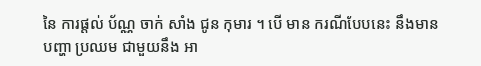នៃ ការផ្តល់ ប័ណ្ណ ចាក់ សាំង ជូន កុមារ ។ បើ មាន ករណីបែបនេះ នឹងមាន បញ្ហា ប្រឈម ជាមួយនឹង អា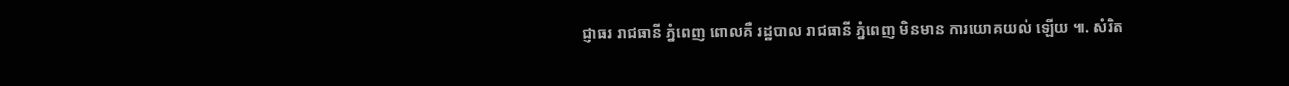ជ្ញាធរ រាជធានី ភ្នំពេញ ពោលគឺ រដ្ឋបាល រាជធានី ភ្នំពេញ មិនមាន ការយោគយល់ ឡើយ ៕. សំរិត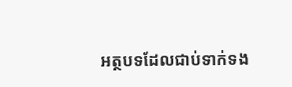អត្ថបទដែលជាប់ទាក់ទង